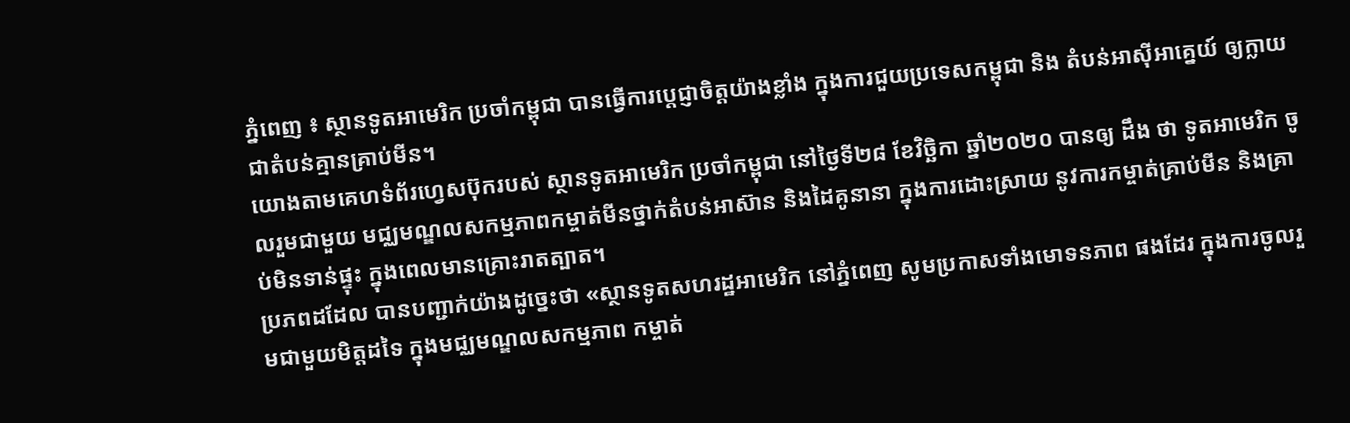ភ្នំពេញ ៖ ស្ថានទូតអាមេរិក ប្រចាំកម្ពុជា បានធ្វើការប្ដេជ្ញាចិត្តយ៉ាងខ្លាំង ក្នុងការជួយប្រទេសកម្ពុជា និង តំបន់អាស៊ីអាគ្នេយ៍ ឲ្យក្លាយជាតំបន់គ្មានគ្រាប់មីន។
យោងតាមគេហទំព័រហ្វេសប៊ុករបស់ ស្ថានទូតអាមេរិក ប្រចាំកម្ពុជា នៅថ្ងៃទី២៨ ខែវិច្ឆិកា ឆ្នាំ២០២០ បានឲ្យ ដឹង ថា ទូតអាមេរិក ចូលរួមជាមួយ មជ្ឈមណ្ឌលសកម្មភាពកម្ចាត់មីនថ្នាក់តំបន់អាស៊ាន និងដៃគូនានា ក្នុងការដោះស្រាយ នូវការកម្ចាត់គ្រាប់មីន និងគ្រាប់មិនទាន់ផ្ទុះ ក្នុងពេលមានគ្រោះរាតត្បាត។
ប្រភពដដែល បានបញ្ជាក់យ៉ាងដូច្នេះថា «ស្ថានទូតសហរដ្ឋអាមេរិក នៅភ្នំពេញ សូមប្រកាសទាំងមោទនភាព ផងដែរ ក្នុងការចូលរួមជាមួយមិត្តដទៃ ក្នុងមជ្ឈមណ្ឌលសកម្មភាព កម្ចាត់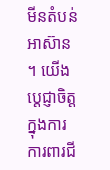មីនតំបន់អាស៊ាន ។ យើងប្តេជ្ញាចិត្តក្នុងការការពារជី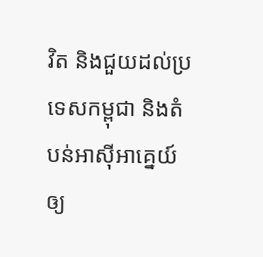វិត និងជួយដល់ប្រទេសកម្ពុជា និងតំបន់អាស៊ីអាគ្នេយ៍ ឲ្យ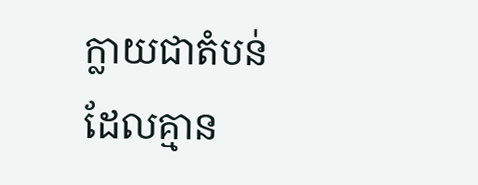ក្លាយជាតំបន់ ដែលគ្មាន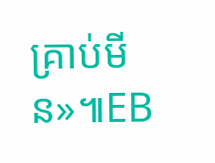គ្រាប់មីន»៕EB